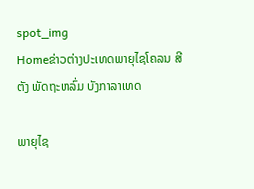spot_img
Homeຂ່າວຕ່າງປະເທດພາຍຸໄຊໂຄລນ ສີຕັງ ພັດຖະຫລົ່ມ ບັງກາລາເທດ

ພາຍຸໄຊ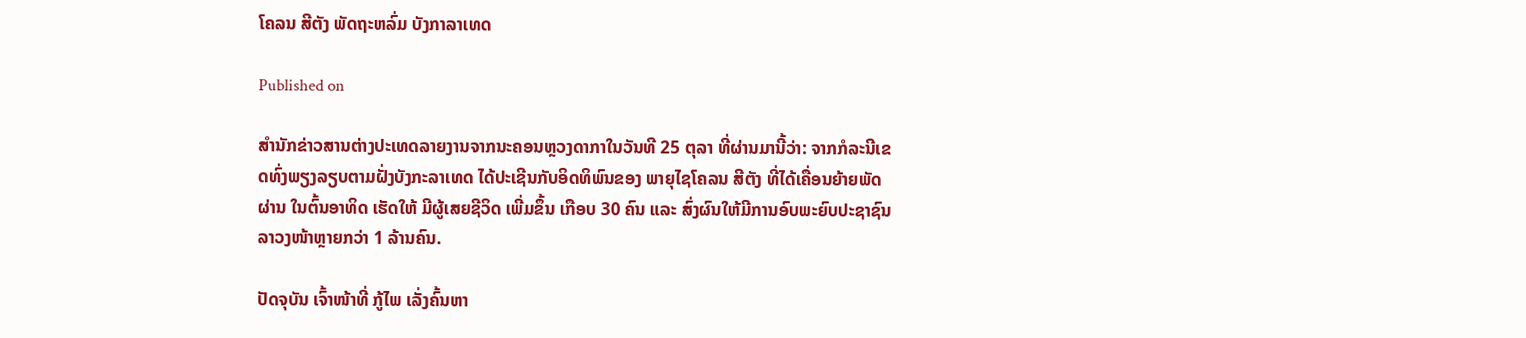ໂຄລນ ສີຕັງ ພັດຖະຫລົ່ມ ບັງກາລາເທດ

Published on

ສຳນັກຂ່າວສານຕ່າງປະເທດລາຍງານຈາກນະຄອນຫຼວງດາກາໃນວັນທີ 25 ຕຸລາ ທີ່ຜ່ານມານີ້ວ່າ: ຈາກກໍລະນີເຂດທົ່ງພຽງລຽບຕາມຝັ່ງບັງກະລາເທດ ໄດ້ປະເຊີນກັບອິດທິພົນຂອງ ພາຍຸໄຊໂຄລນ ສີຕັງ ທີ່ໄດ້ເຄື່ອນຍ້າຍພັດຜ່ານ ໃນຕົ້ນອາທິດ ເຮັດໃຫ້ ມີຜູ້ເສຍຊີວິດ ເພີ່ມຂຶ້ນ ເກືອບ 30 ຄົນ ແລະ ສົ່ງຜົນໃຫ້ມີການອົບພະຍົບປະຊາຊົນລາວງໜ້າຫຼາຍກວ່າ 1 ລ້ານຄົນ.

ປັດຈຸບັນ ເຈົ້າໜ້າທີ່ ກູ້ໄພ ເລັ່ງຄົ້ນຫາ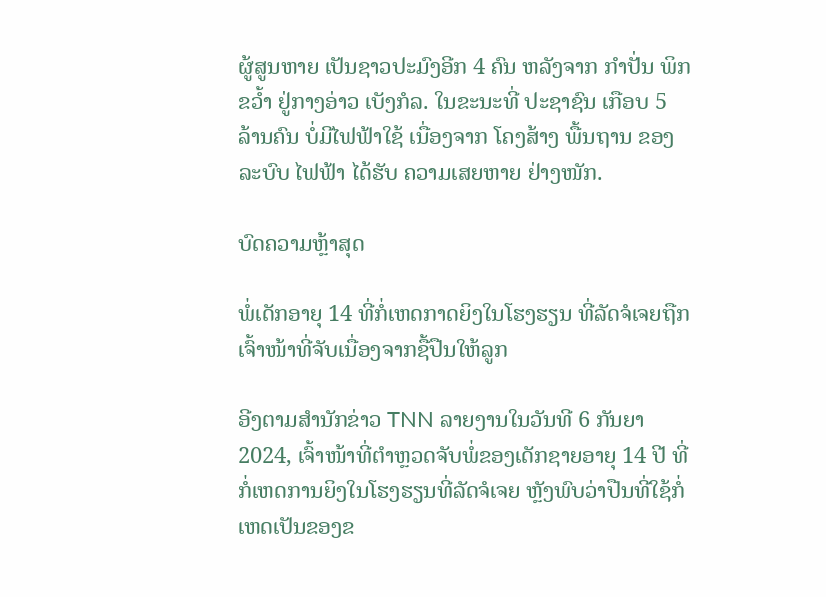ຜູ້ສູນຫາຍ ເປັນຊາວປະມົງອີກ 4 ຄົນ ຫລັງຈາກ ກຳປັ່ນ ພິກຂວ້ຳ ຢູ່ກາງອ່າວ ເບັງກໍລ. ໃນຂະນະທີ່ ປະຊາຊົນ ເກືອບ 5 ລ້ານຄົນ ບໍ່ມີໄຟຟ້າໃຊ້ ເນື່ອງຈາກ ໂຄງສ້າງ ພື້ນຖານ ຂອງ ລະບົບ ໄຟຟ້າ ໄດ້ຮັບ ຄວາມເສຍຫາຍ ຢ່າງໜັກ.

ບົດຄວາມຫຼ້າສຸດ

ພໍ່ເດັກອາຍຸ 14 ທີ່ກໍ່ເຫດກາດຍິງໃນໂຮງຮຽນ ທີ່ລັດຈໍເຈຍຖືກເຈົ້າໜ້າທີ່ຈັບເນື່ອງຈາກຊື້ປືນໃຫ້ລູກ

ອີງຕາມສຳນັກຂ່າວ TNN ລາຍງານໃນວັນທີ 6 ກັນຍາ 2024, ເຈົ້າໜ້າທີ່ຕຳຫຼວດຈັບພໍ່ຂອງເດັກຊາຍອາຍຸ 14 ປີ ທີ່ກໍ່ເຫດການຍິງໃນໂຮງຮຽນທີ່ລັດຈໍເຈຍ ຫຼັງພົບວ່າປືນທີ່ໃຊ້ກໍ່ເຫດເປັນຂອງຂ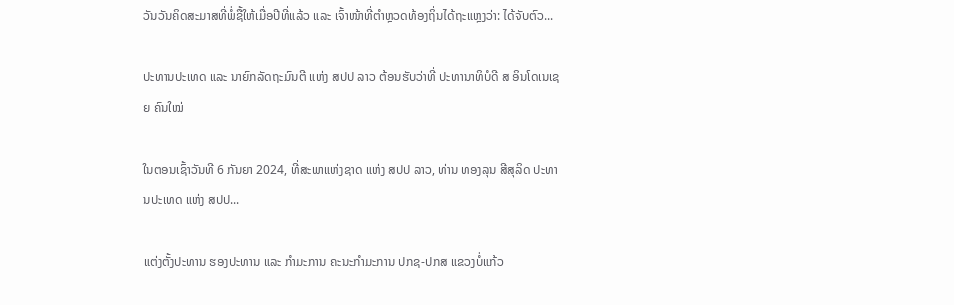ວັນວັນຄິດສະມາສທີ່ພໍ່ຊື້ໃຫ້ເມື່ອປີທີ່ແລ້ວ ແລະ ເຈົ້າໜ້າທີ່ຕຳຫຼວດທ້ອງຖິ່ນໄດ້ຖະແຫຼງວ່າ: ໄດ້ຈັບຕົວ...

ປະທານປະເທດ ແລະ ນາຍົກລັດຖະມົນຕີ ແຫ່ງ ສປປ ລາວ ຕ້ອນຮັບວ່າທີ່ ປະທານາທິບໍດີ ສ ອິນໂດເນເຊຍ ຄົນໃໝ່

ໃນຕອນເຊົ້າວັນທີ 6 ກັນຍາ 2024, ທີ່ສະພາແຫ່ງຊາດ ແຫ່ງ ສປປ ລາວ, ທ່ານ ທອງລຸນ ສີສຸລິດ ປະທານປະເທດ ແຫ່ງ ສປປ...

ແຕ່ງຕັ້ງປະທານ ຮອງປະທານ ແລະ ກຳມະການ ຄະນະກຳມະການ ປກຊ-ປກສ ແຂວງບໍ່ແກ້ວ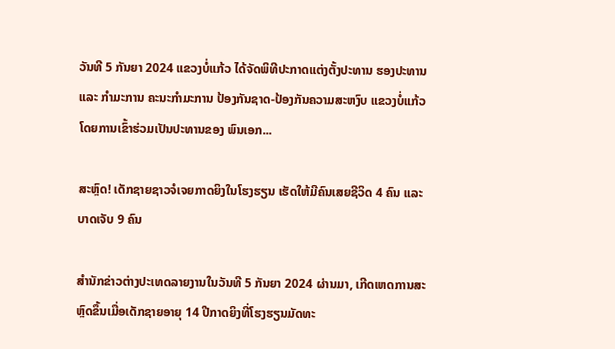ວັນທີ 5 ກັນຍາ 2024 ແຂວງບໍ່ແກ້ວ ໄດ້ຈັດພິທີປະກາດແຕ່ງຕັ້ງປະທານ ຮອງປະທານ ແລະ ກຳມະການ ຄະນະກຳມະການ ປ້ອງກັນຊາດ-ປ້ອງກັນຄວາມສະຫງົບ ແຂວງບໍ່ແກ້ວ ໂດຍການເຂົ້າຮ່ວມເປັນປະທານຂອງ ພົນເອກ...

ສະຫຼົດ! ເດັກຊາຍຊາວຈໍເຈຍກາດຍິງໃນໂຮງຮຽນ ເຮັດໃຫ້ມີຄົນເສຍຊີວິດ 4 ຄົນ ແລະ ບາດເຈັບ 9 ຄົນ

ສຳນັກຂ່າວຕ່າງປະເທດລາຍງານໃນວັນທີ 5 ກັນຍາ 2024 ຜ່ານມາ, ເກີດເຫດການສະຫຼົດຂຶ້ນເມື່ອເດັກຊາຍອາຍຸ 14 ປີກາດຍິງທີ່ໂຮງຮຽນມັດທະ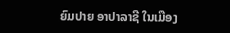ຍົມປາຍ ອາປາລາຊີ ໃນເມືອງ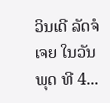ວິນເດີ ລັດຈໍເຈຍ ໃນວັນພຸດ ທີ 4...